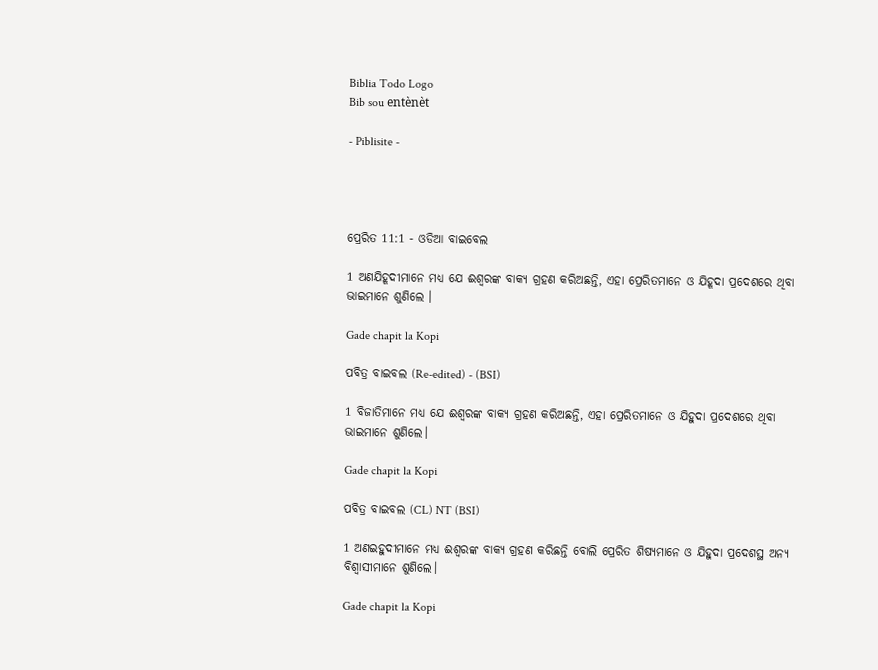Biblia Todo Logo
Bib sou entènèt

- Piblisite -




ପ୍ରେରିତ 11:1 - ଓଡିଆ ବାଇବେଲ

1 ଅଣଯିହୂଦୀମାନେ ମଧ୍ୟ ଯେ ଈଶ୍ୱରଙ୍କ ବାକ୍ୟ ଗ୍ରହଣ କରିଅଛନ୍ତି, ଏହା ପ୍ରେରିତମାନେ ଓ ଯିହୂଦା ପ୍ରଦେଶରେ ଥିବା ଭାଇମାନେ ଶୁଣିଲେ ।

Gade chapit la Kopi

ପବିତ୍ର ବାଇବଲ (Re-edited) - (BSI)

1 ବିଜାତିମାନେ ମଧ୍ୟ ଯେ ଈଶ୍ଵରଙ୍କ ବାକ୍ୟ ଗ୍ରହଣ କରିଅଛନ୍ତି, ଏହା ପ୍ରେରିତମାନେ ଓ ଯିହୁଦା ପ୍ରଦେଶରେ ଥିବା ଭାଇମାନେ ଶୁଣିଲେ।

Gade chapit la Kopi

ପବିତ୍ର ବାଇବଲ (CL) NT (BSI)

1 ଅଣଇହୁଦୀମାନେ ମଧ୍ୟ ଈଶ୍ୱରଙ୍କ ବାକ୍ୟ ଗ୍ରହଣ କରିଛନ୍ତି ବୋଲି ପ୍ରେରିତ ଶିଷ୍ୟମାନେ ଓ ଯିହୁଦା ପ୍ରଦେଶସ୍ଥ ଅନ୍ୟ ବିଶ୍ୱାସୀମାନେ ଶୁଣିଲେ।

Gade chapit la Kopi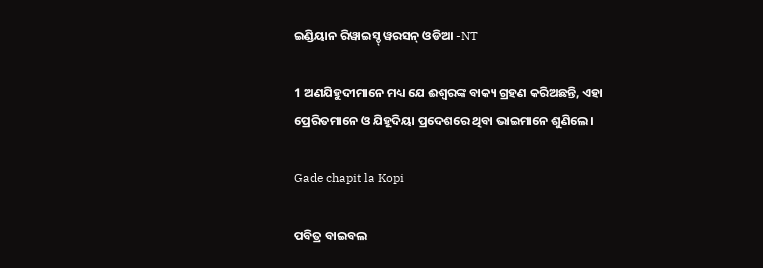ଇଣ୍ଡିୟାନ ରିୱାଇସ୍ଡ୍ ୱରସନ୍ ଓଡିଆ -NT

1 ଅଣଯିହୁଦୀମାନେ ମଧ୍ୟ ଯେ ଈଶ୍ବରଙ୍କ ବାକ୍ୟ ଗ୍ରହଣ କରିଅଛନ୍ତି, ଏହା ପ୍ରେରିତମାନେ ଓ ଯିହୂଦିୟା ପ୍ରଦେଶରେ ଥିବା ଭାଇମାନେ ଶୁଣିଲେ।

Gade chapit la Kopi

ପବିତ୍ର ବାଇବଲ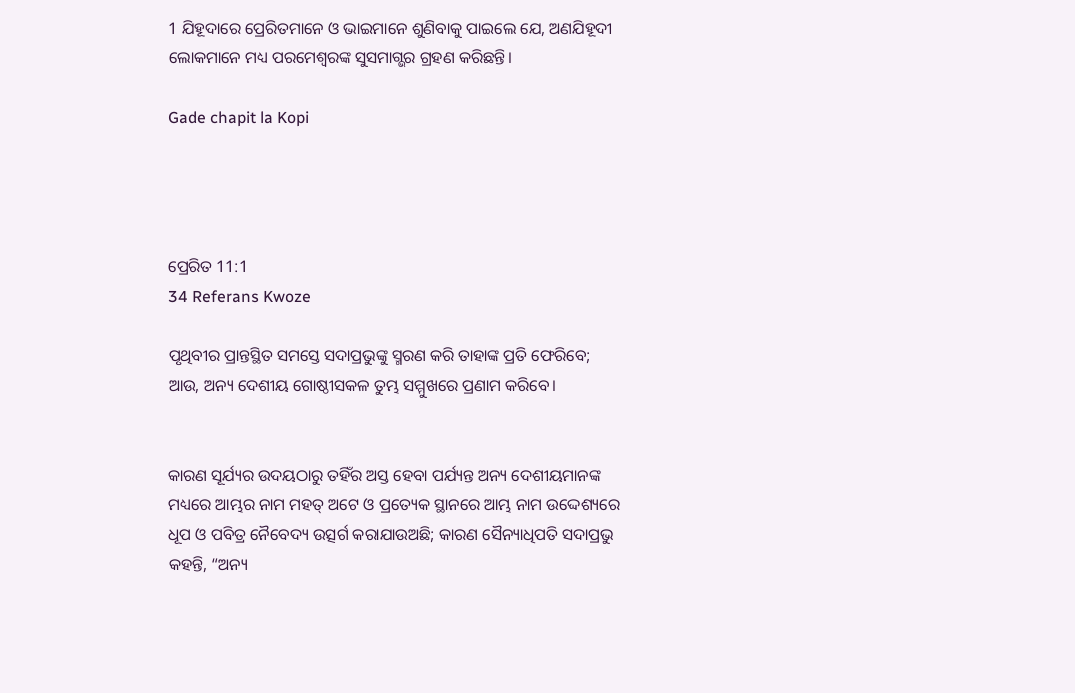1 ଯିହୂଦାରେ ପ୍ରେରିତମାନେ ଓ ଭାଇମାନେ ଶୁଣିବାକୁ ପାଇଲେ ଯେ, ଅଣଯିହୂଦୀ ଲୋକମାନେ ମଧ୍ୟ ପରମେଶ୍ୱରଙ୍କ ସୁସମାଗ୍ଭର ଗ୍ରହଣ କରିଛନ୍ତି।

Gade chapit la Kopi




ପ୍ରେରିତ 11:1
34 Referans Kwoze

ପୃଥିବୀର ପ୍ରାନ୍ତସ୍ଥିତ ସମସ୍ତେ ସଦାପ୍ରଭୁଙ୍କୁ ସ୍ମରଣ କରି ତାହାଙ୍କ ପ୍ରତି ଫେରିବେ; ଆଉ, ଅନ୍ୟ ଦେଶୀୟ ଗୋଷ୍ଠୀସକଳ ତୁମ୍ଭ ସମ୍ମୁଖରେ ପ୍ରଣାମ କରିବେ।


କାରଣ ସୂର୍ଯ୍ୟର ଉଦୟଠାରୁ ତହିଁର ଅସ୍ତ ହେବା ପର୍ଯ୍ୟନ୍ତ ଅନ୍ୟ ଦେଶୀୟମାନଙ୍କ ମଧ୍ୟରେ ଆମ୍ଭର ନାମ ମହତ୍ ଅଟେ ଓ ପ୍ରତ୍ୟେକ ସ୍ଥାନରେ ଆମ୍ଭ ନାମ ଉଦ୍ଦେଶ୍ୟରେ ଧୂପ ଓ ପବିତ୍ର ନୈବେଦ୍ୟ ଉତ୍ସର୍ଗ କରାଯାଉଅଛି; କାରଣ ସୈନ୍ୟାଧିପତି ସଦାପ୍ରଭୁ କହନ୍ତି, “ଅନ୍ୟ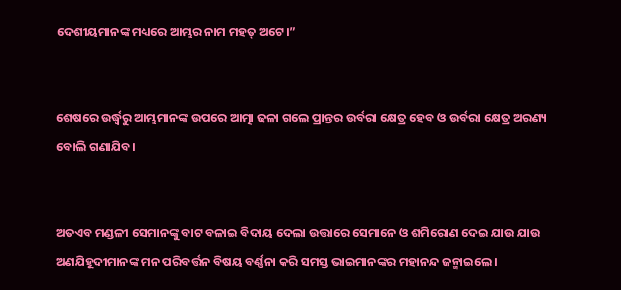ଦେଶୀୟମାନଙ୍କ ମଧ୍ୟରେ ଆମ୍ଭର ନାମ ମହତ୍ ଅଟେ।”


ଶେଷରେ ଉର୍ଦ୍ଧ୍ୱରୁ ଆମ୍ଭମାନଙ୍କ ଉପରେ ଆତ୍ମା ଢଳା ଗଲେ ପ୍ରାନ୍ତର ଉର୍ବରା କ୍ଷେତ୍ର ହେବ ଓ ଉର୍ବରା କ୍ଷେତ୍ର ଅରଣ୍ୟ ବୋଲି ଗଣାଯିବ।


ଅତଏବ ମଣ୍ଡଳୀ ସେମାନଙ୍କୁ ବାଟ ବଳାଇ ବିଦାୟ ଦେଲା ଉତ୍ତାରେ ସେମାନେ ଓ ଶମିରୋଣ ଦେଇ ଯାଉ ଯାଉ ଅଣଯିହୂଦୀମାନଙ୍କ ମନ ପରିବର୍ତ୍ତନ ବିଷୟ ବର୍ଣ୍ଣନା କରି ସମସ୍ତ ଭାଇମାନଙ୍କର ମହାନନ୍ଦ ଜନ୍ମାଇଲେ ।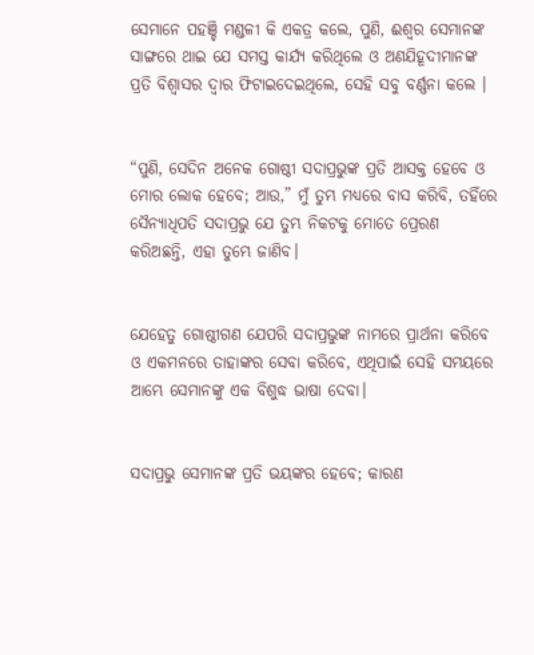ସେମାନେ ପହଞ୍ଚି ମଣ୍ଡଳୀ କି ଏକତ୍ର କଲେ, ପୁଣି, ଈଶ୍ୱର ସେମାନଙ୍କ ସାଙ୍ଗରେ ଥାଇ ଯେ ସମସ୍ତ କାର୍ଯ୍ୟ କରିଥିଲେ ଓ ଅଣଯିହୂଦୀମାନଙ୍କ ପ୍ରତି ବିଶ୍ୱାସର ଦ୍ୱାର ଫିଟାଇଦେଇଥିଲେ, ସେହି ସବୁ ବର୍ଣ୍ଣନା କଲେ ।


“ପୁଣି, ସେଦିନ ଅନେକ ଗୋଷ୍ଠୀ ସଦାପ୍ରଭୁଙ୍କ ପ୍ରତି ଆସକ୍ତ ହେବେ ଓ ମୋର ଲୋକ ହେବେ; ଆଉ,” ମୁଁ ତୁମ୍ଭ ମଧ୍ୟରେ ବାସ କରିବି, ତହିଁରେ ସୈନ୍ୟାଧିପତି ସଦାପ୍ରଭୁ ଯେ ତୁମ୍ଭ ନିକଟକୁ ମୋତେ ପ୍ରେରଣ କରିଅଛନ୍ତି, ଏହା ତୁମ୍ଭେ ଜାଣିବ।


ଯେହେତୁ ଗୋଷ୍ଠୀଗଣ ଯେପରି ସଦାପ୍ରଭୁଙ୍କ ନାମରେ ପ୍ରାର୍ଥନା କରିବେ ଓ ଏକମନରେ ତାହାଙ୍କର ସେବା କରିବେ, ଏଥିପାଇଁ ସେହି ସମୟରେ ଆମ୍ଭେ ସେମାନଙ୍କୁ ଏକ ବିଶୁଦ୍ଧ ଭାଷା ଦେବା।


ସଦାପ୍ରଭୁ ସେମାନଙ୍କ ପ୍ରତି ଭୟଙ୍କର ହେବେ; କାରଣ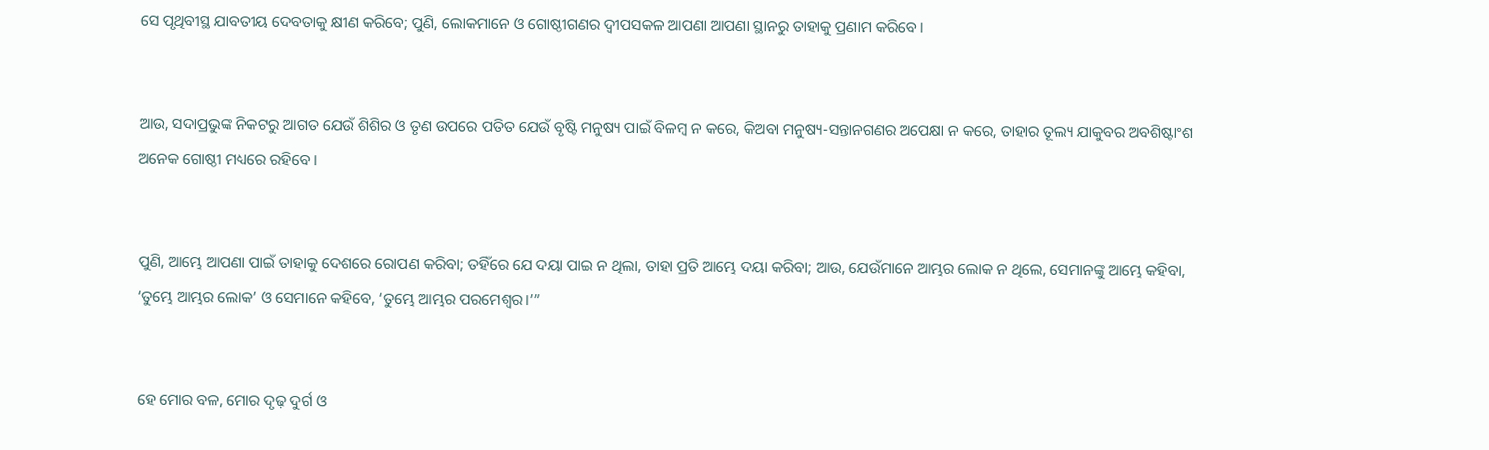ସେ ପୃଥିବୀସ୍ଥ ଯାବତୀୟ ଦେବତାକୁ କ୍ଷୀଣ କରିବେ; ପୁଣି, ଲୋକମାନେ ଓ ଗୋଷ୍ଠୀଗଣର ଦ୍ୱୀପସକଳ ଆପଣା ଆପଣା ସ୍ଥାନରୁ ତାହାକୁ ପ୍ରଣାମ କରିବେ।


ଆଉ, ସଦାପ୍ରଭୁଙ୍କ ନିକଟରୁ ଆଗତ ଯେଉଁ ଶିଶିର ଓ ତୃଣ ଉପରେ ପତିତ ଯେଉଁ ବୃଷ୍ଟି ମନୁଷ୍ୟ ପାଇଁ ବିଳମ୍ବ ନ କରେ, କିଅବା ମନୁଷ୍ୟ-ସନ୍ତାନଗଣର ଅପେକ୍ଷା ନ କରେ, ତାହାର ତୂଲ୍ୟ ଯାକୁବର ଅବଶିଷ୍ଟାଂଶ ଅନେକ ଗୋଷ୍ଠୀ ମଧ୍ୟରେ ରହିବେ।


ପୁଣି, ଆମ୍ଭେ ଆପଣା ପାଇଁ ତାହାକୁ ଦେଶରେ ରୋପଣ କରିବା; ତହିଁରେ ଯେ ଦୟା ପାଇ ନ ଥିଲା, ତାହା ପ୍ରତି ଆମ୍ଭେ ଦୟା କରିବା; ଆଉ, ଯେଉଁମାନେ ଆମ୍ଭର ଲୋକ ନ ଥିଲେ, ସେମାନଙ୍କୁ ଆମ୍ଭେ କହିବା, ‘ତୁମ୍ଭେ ଆମ୍ଭର ଲୋକ’ ଓ ସେମାନେ କହିବେ, ‘ତୁମ୍ଭେ ଆମ୍ଭର ପରମେଶ୍ୱର।’”


ହେ ମୋର ବଳ, ମୋର ଦୃଢ଼ ଦୁର୍ଗ ଓ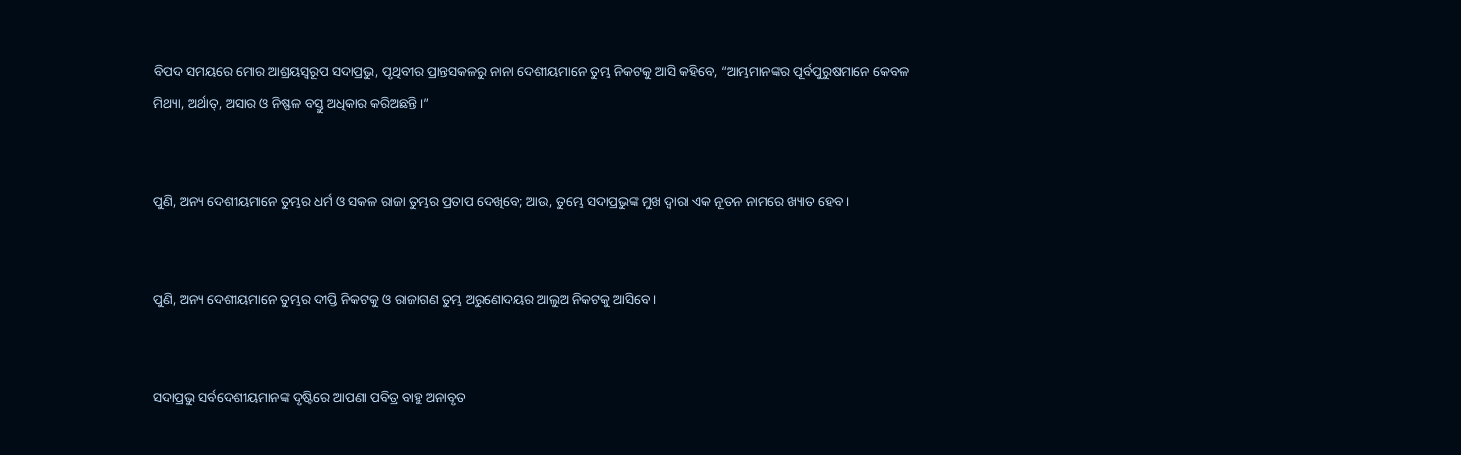ବିପଦ ସମୟରେ ମୋର ଆଶ୍ରୟସ୍ୱରୂପ ସଦାପ୍ରଭୁ, ପୃଥିବୀର ପ୍ରାନ୍ତସକଳରୁ ନାନା ଦେଶୀୟମାନେ ତୁମ୍ଭ ନିକଟକୁ ଆସି କହିବେ, “ଆମ୍ଭମାନଙ୍କର ପୂର୍ବପୁରୁଷମାନେ କେବଳ ମିଥ୍ୟା, ଅର୍ଥାତ୍‍, ଅସାର ଓ ନିଷ୍ଫଳ ବସ୍ତୁ ଅଧିକାର କରିଅଛନ୍ତି।”


ପୁଣି, ଅନ୍ୟ ଦେଶୀୟମାନେ ତୁମ୍ଭର ଧର୍ମ ଓ ସକଳ ରାଜା ତୁମ୍ଭର ପ୍ରତାପ ଦେଖିବେ; ଆଉ, ତୁମ୍ଭେ ସଦାପ୍ରଭୁଙ୍କ ମୁଖ ଦ୍ୱାରା ଏକ ନୂତନ ନାମରେ ଖ୍ୟାତ ହେବ।


ପୁଣି, ଅନ୍ୟ ଦେଶୀୟମାନେ ତୁମ୍ଭର ଦୀପ୍ତି ନିକଟକୁ ଓ ରାଜାଗଣ ତୁମ୍ଭ ଅରୁଣୋଦୟର ଆଲୁଅ ନିକଟକୁ ଆସିବେ।


ସଦାପ୍ରଭୁ ସର୍ବଦେଶୀୟମାନଙ୍କ ଦୃଷ୍ଟିରେ ଆପଣା ପବିତ୍ର ବାହୁ ଅନାବୃତ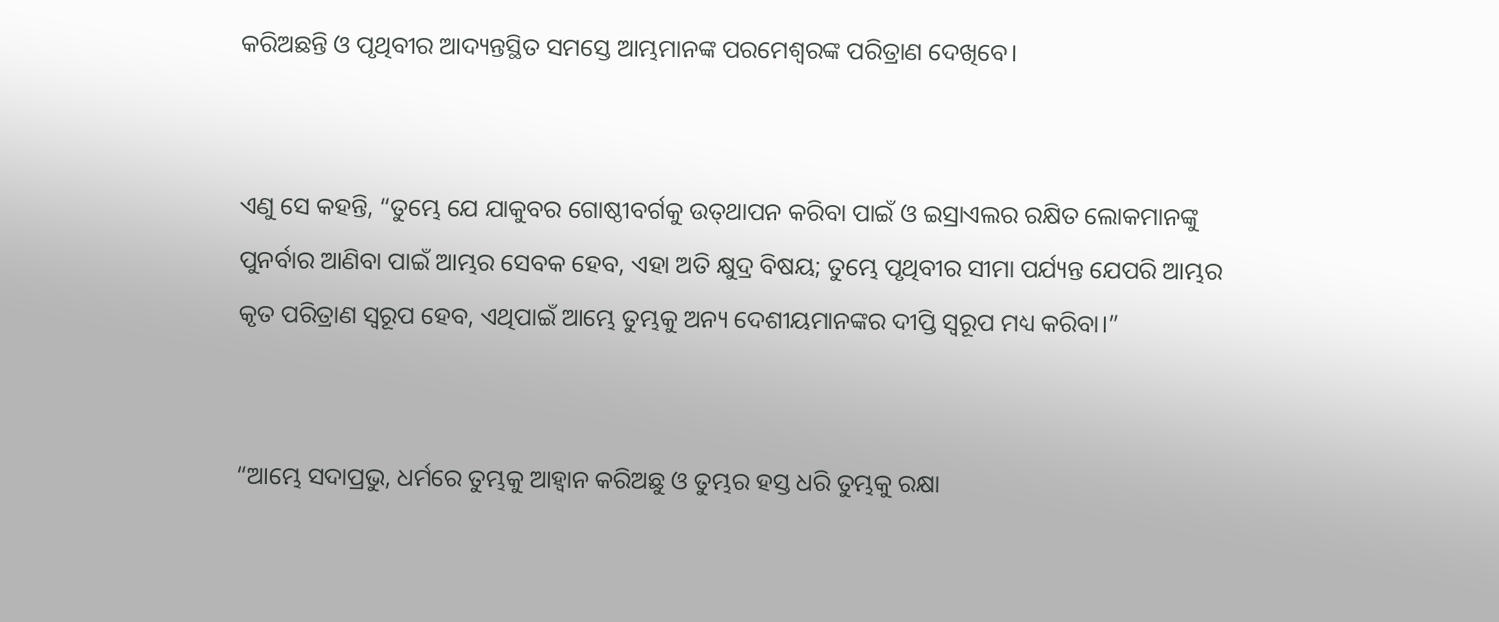କରିଅଛନ୍ତି ଓ ପୃଥିବୀର ଆଦ୍ୟନ୍ତସ୍ଥିତ ସମସ୍ତେ ଆମ୍ଭମାନଙ୍କ ପରମେଶ୍ୱରଙ୍କ ପରିତ୍ରାଣ ଦେଖିବେ।


ଏଣୁ ସେ କହନ୍ତି, “ତୁମ୍ଭେ ଯେ ଯାକୁବର ଗୋଷ୍ଠୀବର୍ଗକୁ ଉତ୍‍ଥାପନ କରିବା ପାଇଁ ଓ ଇସ୍ରାଏଲର ରକ୍ଷିତ ଲୋକମାନଙ୍କୁ ପୁନର୍ବାର ଆଣିବା ପାଇଁ ଆମ୍ଭର ସେବକ ହେବ, ଏହା ଅତି କ୍ଷୁଦ୍ର ବିଷୟ; ତୁମ୍ଭେ ପୃଥିବୀର ସୀମା ପର୍ଯ୍ୟନ୍ତ ଯେପରି ଆମ୍ଭର କୃତ ପରିତ୍ରାଣ ସ୍ୱରୂପ ହେବ, ଏଥିପାଇଁ ଆମ୍ଭେ ତୁମ୍ଭକୁ ଅନ୍ୟ ଦେଶୀୟମାନଙ୍କର ଦୀପ୍ତି ସ୍ୱରୂପ ମଧ୍ୟ କରିବା।”


“ଆମ୍ଭେ ସଦାପ୍ରଭୁ, ଧର୍ମରେ ତୁମ୍ଭକୁ ଆହ୍ୱାନ କରିଅଛୁ ଓ ତୁମ୍ଭର ହସ୍ତ ଧରି ତୁମ୍ଭକୁ ରକ୍ଷା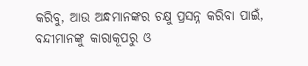କରିବୁ, ଆଉ ଅନ୍ଧମାନଙ୍କର ଚକ୍ଷୁ ପ୍ରସନ୍ନ କରିବା ପାଇଁ, ବନ୍ଦୀମାନଙ୍କୁ କାରାକୂପରୁ ଓ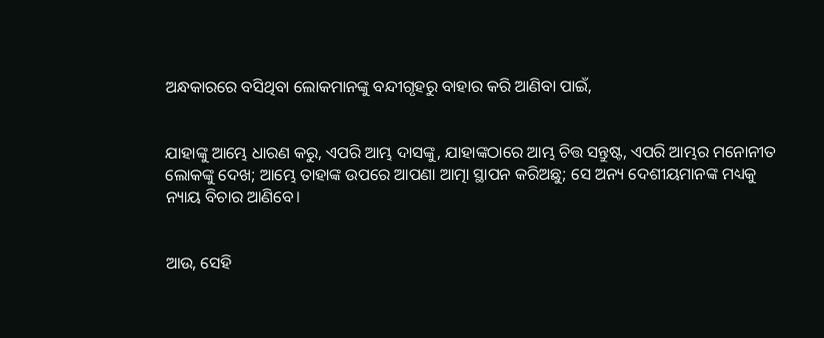ଅନ୍ଧକାରରେ ବସିଥିବା ଲୋକମାନଙ୍କୁ ବନ୍ଦୀଗୃହରୁ ବାହାର କରି ଆଣିବା ପାଇଁ,


ଯାହାଙ୍କୁ ଆମ୍ଭେ ଧାରଣ କରୁ, ଏପରି ଆମ୍ଭ ଦାସଙ୍କୁ, ଯାହାଙ୍କଠାରେ ଆମ୍ଭ ଚିତ୍ତ ସନ୍ତୁଷ୍ଟ, ଏପରି ଆମ୍ଭର ମନୋନୀତ ଲୋକଙ୍କୁ ଦେଖ; ଆମ୍ଭେ ତାହାଙ୍କ ଉପରେ ଆପଣା ଆତ୍ମା ସ୍ଥାପନ କରିଅଛୁ; ସେ ଅନ୍ୟ ଦେଶୀୟମାନଙ୍କ ମଧ୍ୟକୁ ନ୍ୟାୟ ବିଚାର ଆଣିବେ।


ଆଉ, ସେହି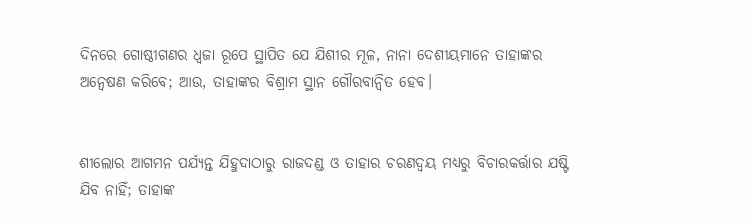ଦିନରେ ଗୋଷ୍ଠୀଗଣର ଧ୍ୱଜା ରୂପେ ସ୍ଥାପିତ ଯେ ଯିଶୀର ମୂଳ, ନାନା ଦେଶୀୟମାନେ ତାହାଙ୍କର ଅନ୍ଵେଷଣ କରିବେ; ଆଉ, ତାହାଙ୍କର ବିଶ୍ରାମ ସ୍ଥାନ ଗୌରବାନ୍ୱିତ ହେବ।


ଶୀଲୋର ଆଗମନ ପର୍ଯ୍ୟନ୍ତ ଯିହୁଦାଠାରୁ ରାଜଦଣ୍ଡ ଓ ତାହାର ଚରଣଦ୍ୱୟ ମଧ୍ୟରୁ ବିଚାରକର୍ତ୍ତାର ଯଷ୍ଟି ଯିବ ନାହିଁ; ତାହାଙ୍କ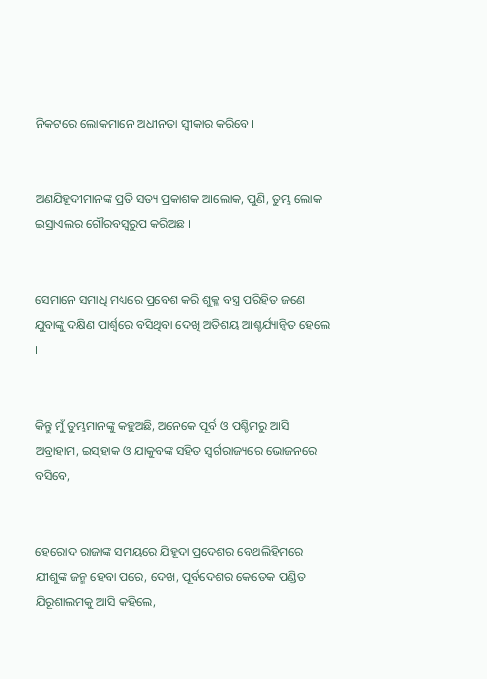ନିକଟରେ ଲୋକମାନେ ଅଧୀନତା ସ୍ୱୀକାର କରିବେ।


ଅଣଯିହୂଦୀମାନଙ୍କ ପ୍ରତି ସତ୍ୟ ପ୍ରକାଶକ ଆଲୋକ, ପୁଣି, ତୁମ୍ଭ ଲୋକ ଇସ୍ରାଏଲର ଗୌରବସ୍ୱରୁପ କରିଅଛ ।


ସେମାନେ ସମାଧି ମଧ୍ୟରେ ପ୍ରବେଶ କରି ଶୁକ୍ଳ ବସ୍ତ୍ର ପରିହିତ ଜଣେ ଯୁବାଙ୍କୁ ଦକ୍ଷିଣ ପାର୍ଶ୍ୱରେ ବସିଥିବା ଦେଖି ଅତିଶୟ ଆଶ୍ଚର୍ଯ୍ୟାନ୍ୱିତ ହେଲେ ।


କିନ୍ତୁ ମୁଁ ତୁମ୍ଭମାନଙ୍କୁ କହୁଅଛି, ଅନେକେ ପୂର୍ବ ଓ ପଶ୍ଚିମରୁ ଆସି ଅବ୍ରାହାମ, ଇସ୍‌ହାକ ଓ ଯାକୁବଙ୍କ ସହିତ ସ୍ୱର୍ଗରାଜ୍ୟରେ ଭୋଜନରେ ବସିବେ,


ହେରୋଦ ରାଜାଙ୍କ ସମୟରେ ଯିହୂଦା ପ୍ରଦେଶର ବେଥଲିହିମରେ ଯୀଶୁଙ୍କ ଜନ୍ମ ହେବା ପରେ, ଦେଖ, ପୂର୍ବଦେଶର କେତେକ ପଣ୍ଡିତ ଯିରୂଶାଲମକୁ ଆସି କହିଲେ,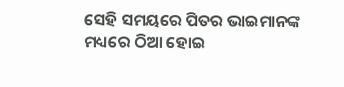ସେହି ସମୟରେ ପିତର ଭାଇମାନଙ୍କ ମଧ୍ୟରେ ଠିଆ ହୋଇ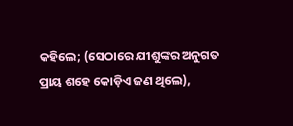କହିଲେ; (ସେଠାରେ ଯୀଶୁଙ୍କର ଅନୁଗତ ପ୍ରାୟ ଶହେ କୋଡ଼ିଏ ଜଣ ଥିଲେ),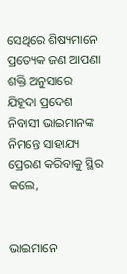ସେଥିରେ ଶିଷ୍ୟମାନେ ପ୍ରତ୍ୟେକ ଜଣ ଆପଣା ଶକ୍ତି ଅନୁସାରେ ଯିହୂଦା ପ୍ରଦେଶ ନିବାସୀ ଭାଇମାନଙ୍କ ନିମନ୍ତେ ସାହାଯ୍ୟ ପ୍ରେରଣ କରିବାକୁ ସ୍ଥିର କଲେ,


ଭାଇମାନେ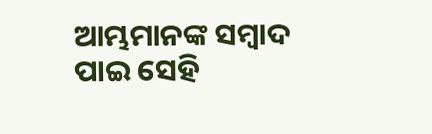ଆମ୍ଭମାନଙ୍କ ସମ୍ବାଦ ପାଇ ସେହି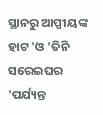ସ୍ଥାନରୁ ଆପ୍ପୀୟଙ୍କ ହାଟ 'ଓ 'ତିନି ସରେଇଘର 'ପର୍ଯ୍ୟନ୍ତ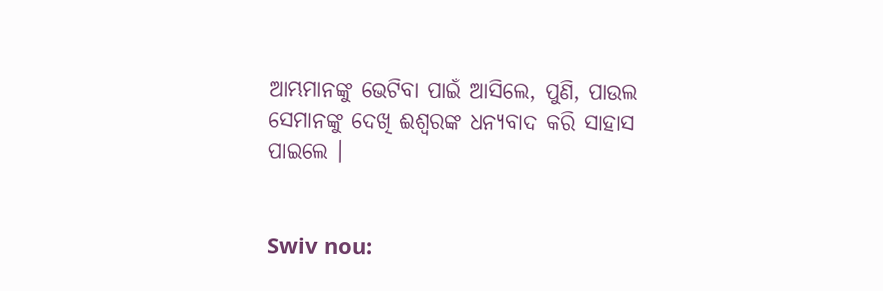ଆମ୍ଭମାନଙ୍କୁ ଭେଟିବା ପାଇଁ ଆସିଲେ, ପୁଣି, ପାଉଲ ସେମାନଙ୍କୁ ଦେଖି ଈଶ୍ୱରଙ୍କ ଧନ୍ୟବାଦ କରି ସାହାସ ପାଇଲେ ।


Swiv nou: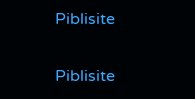Piblisite


Piblisite